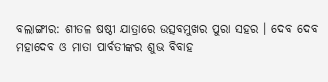ବଲାଙ୍ଗୀର: ଶୀତଳ ଷଷ୍ଠୀ ଯାତ୍ରାରେ ଉତ୍ସବମୁଖର ପୁରା ସହର । ଦେବ ଦେବ ମହାଦେବ ଓ ମାତା ପାର୍ବତୀଙ୍କର ଶୁଭ ବିବାହ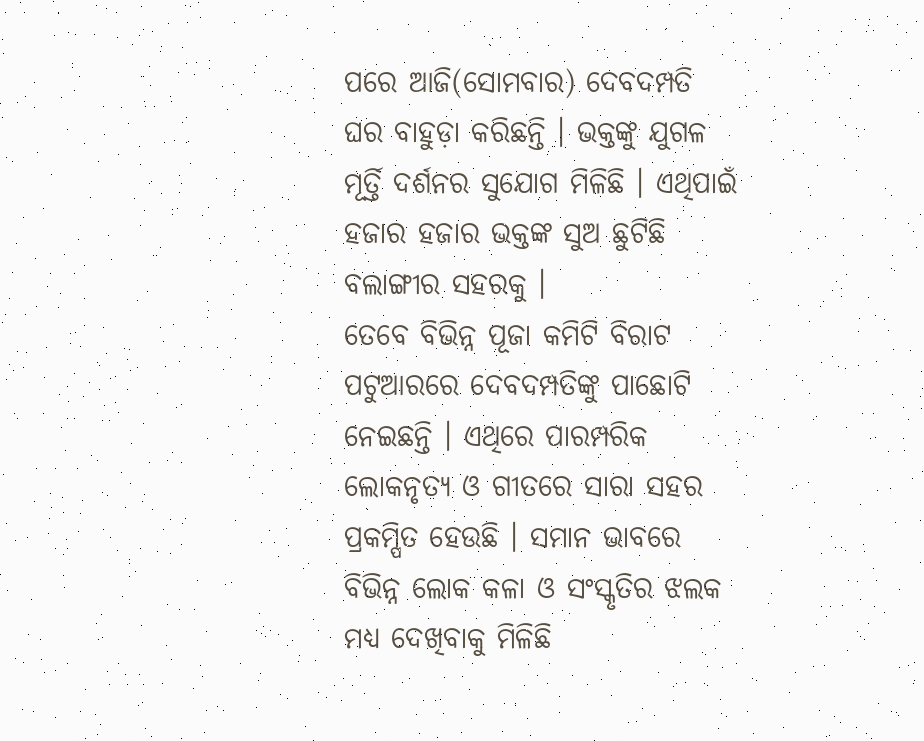ପରେ ଆଜି(ସୋମବାର) ଦେବଦମ୍ପତି ଘର ବାହୁଡ଼ା କରିଛନ୍ତି । ଭକ୍ତଙ୍କୁ ଯୁଗଳ ମୂର୍ତ୍ତି ଦର୍ଶନର ସୁଯୋଗ ମିଳିଛି । ଏଥିପାଇଁ ହଜାର ହଜାର ଭକ୍ତଙ୍କ ସୁଅ ଛୁଟିଛି ବଲାଙ୍ଗୀର ସହରକୁ ।
ତେବେ ବିଭିନ୍ନ ପୂଜା କମିଟି ବିରାଟ ପଟୁଆରରେ ଦେବଦମ୍ପତିଙ୍କୁ ପାଛୋଟି ନେଇଛନ୍ତି । ଏଥିରେ ପାରମ୍ପରିକ ଲୋକନୃତ୍ୟ ଓ ଗୀତରେ ସାରା ସହର ପ୍ରକମ୍ପିତ ହେଉଛି । ସମାନ ଭାବରେ ବିଭିନ୍ନ ଲୋକ କଳା ଓ ସଂସ୍କୃତିର ଝଲକ ମଧ୍ୟ ଦେଖିବାକୁ ମିଳିଛି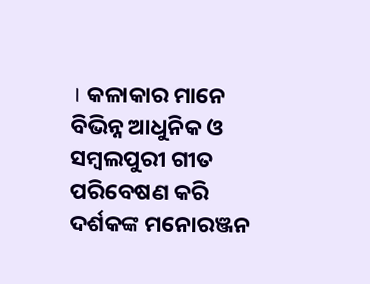। କଳାକାର ମାନେ ବିଭିନ୍ନ ଆଧୁନିକ ଓ ସମ୍ବଲପୁରୀ ଗୀତ ପରିବେଷଣ କରି ଦର୍ଶକଙ୍କ ମନୋରଞ୍ଜନ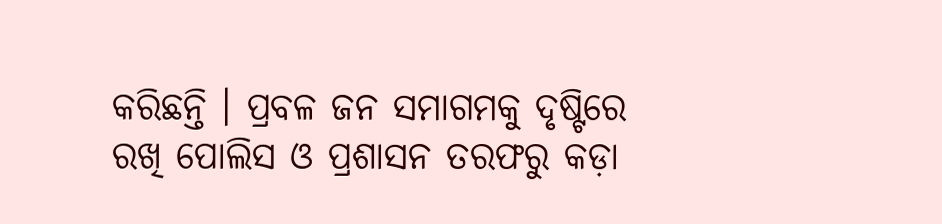କରିଛନ୍ତି । ପ୍ରବଳ ଜନ ସମାଗମକୁ ଦୃଷ୍ଟିରେ ରଖି ପୋଲିସ ଓ ପ୍ରଶାସନ ତରଫରୁ କଡ଼ା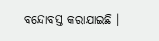ବନ୍ଦୋବସ୍ତ କରାଯାଇଛି ।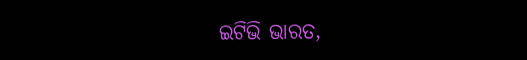ଇଟିଭି ଭାରତ,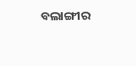ବଲାଙ୍ଗୀର